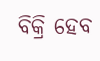ବିକ୍ରି ହେବ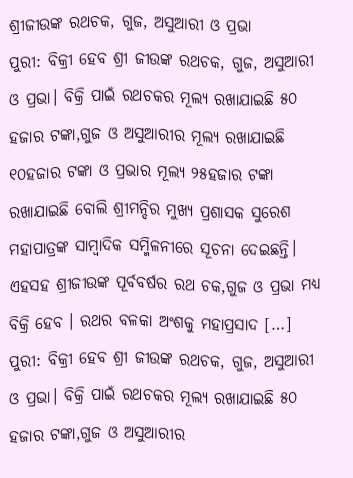ଶ୍ରୀଜୀଉଙ୍କ ରଥଚକ, ଗୁଜ, ଅସୁଆରୀ ଓ ପ୍ରଭା
ପୁରୀ: ବିକ୍ରୀ ହେବ ଶ୍ରୀ ଜୀଉଙ୍କ ରଥଚକ, ଗୁଜ, ଅସୁଆରୀ ଓ ପ୍ରଭା। ବିକ୍ରି ପାଇଁ ରଥଚକର ମୂଲ୍ୟ ରଖାଯାଇଛି ୫୦ ହଜାର ଟଙ୍କା,ଗୁଜ ଓ ଅସୁଆରୀର ମୂଲ୍ୟ ରଖାଯାଇଛି ୧୦ହଜାର ଟଙ୍କା ଓ ପ୍ରଭାର ମୂଲ୍ୟ ୨୫ହଜାର ଟଙ୍କା ରଖାଯାଇଛି ବୋଲି ଶ୍ରୀମନ୍ଦିର ମୁଖ୍ୟ ପ୍ରଶାସକ ସୁରେଶ ମହାପାତ୍ରଙ୍କ ସାମ୍ବାଦିକ ସମ୍ମିଳନୀରେ ସୂଚନା ଦେଇଛନ୍ତି। ଏହସହ ଶ୍ରୀଜୀଉଙ୍କ ପୂର୍ବବର୍ଷର ରଥ ଚକ,ଗୁଜ ଓ ପ୍ରଭା ମଧ୍ୟ ବିକ୍ରି ହେବ । ରଥର ବଳକା ଅଂଶକୁ ମହାପ୍ରସାଦ […]
ପୁରୀ: ବିକ୍ରୀ ହେବ ଶ୍ରୀ ଜୀଉଙ୍କ ରଥଚକ, ଗୁଜ, ଅସୁଆରୀ ଓ ପ୍ରଭା। ବିକ୍ରି ପାଇଁ ରଥଚକର ମୂଲ୍ୟ ରଖାଯାଇଛି ୫୦ ହଜାର ଟଙ୍କା,ଗୁଜ ଓ ଅସୁଆରୀର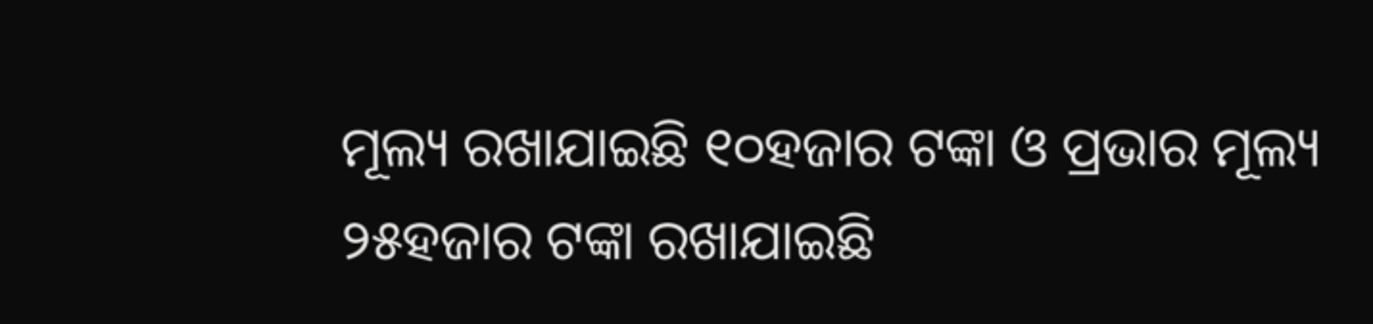ମୂଲ୍ୟ ରଖାଯାଇଛି ୧୦ହଜାର ଟଙ୍କା ଓ ପ୍ରଭାର ମୂଲ୍ୟ ୨୫ହଜାର ଟଙ୍କା ରଖାଯାଇଛି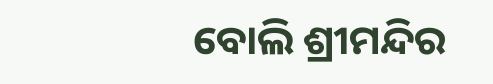ବୋଲି ଶ୍ରୀମନ୍ଦିର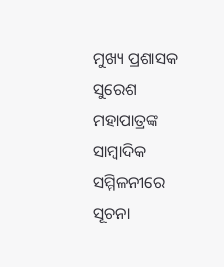ମୁଖ୍ୟ ପ୍ରଶାସକ ସୁରେଶ ମହାପାତ୍ରଙ୍କ ସାମ୍ବାଦିକ ସମ୍ମିଳନୀରେ ସୂଚନା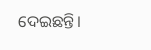ଦେଇଛନ୍ତି।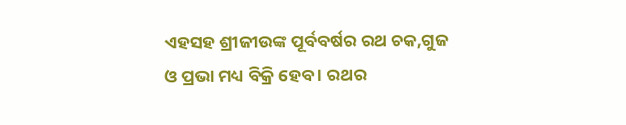ଏହସହ ଶ୍ରୀଜୀଉଙ୍କ ପୂର୍ବବର୍ଷର ରଥ ଚକ,ଗୁଜ ଓ ପ୍ରଭା ମଧ୍ୟ ବିକ୍ରି ହେବ । ରଥର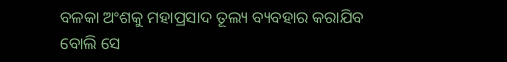ବଳକା ଅଂଶକୁ ମହାପ୍ରସାଦ ତୂଲ୍ୟ ବ୍ୟବହାର କରାଯିବ ବୋଲି ସେ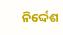ନିର୍ଦ୍ଦେଶ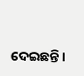ଦେଇଛନ୍ତି।